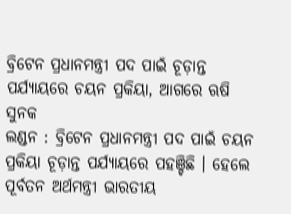ବ୍ରିଟେନ ପ୍ରଧାନମନ୍ତ୍ରୀ ପଦ ପାଇଁ ଚୂଡ଼ାନ୍ତ ପର୍ଯ୍ୟାୟରେ ଚୟନ ପ୍ରକିୟା, ଆଗରେ ଋଷି ସୁନକ
ଲଣ୍ଡନ : ବ୍ରିଟେନ ପ୍ରଧାନମନ୍ତ୍ରୀ ପଦ ପାଇଁ ଚୟନ ପ୍ରକିୟା ଚୂଡ଼ାନ୍ତ ପର୍ଯ୍ୟାୟରେ ପହଞ୍ଚିଛି । ହେଲେ ପୂର୍ବତନ ଅର୍ଥମନ୍ତ୍ରୀ ଭାରତୀୟ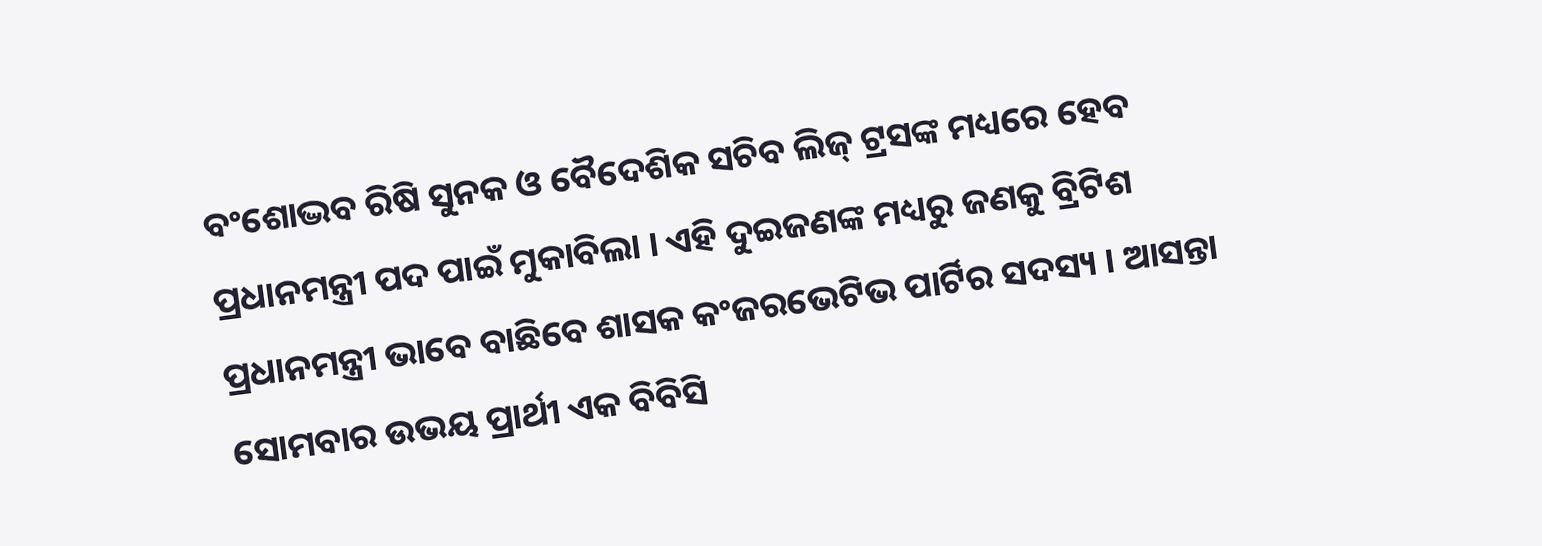ବଂଶୋଦ୍ଭବ ରିଷି ସୁନକ ଓ ବୈଦେଶିକ ସଚିବ ଲିଜ୍ ଟ୍ରସଙ୍କ ମଧ୍ୟରେ ହେବ ପ୍ରଧାନମନ୍ତ୍ରୀ ପଦ ପାଇଁ ମୁକାବିଲା । ଏହି ଦୁଇଜଣଙ୍କ ମଧ୍ୟରୁ ଜଣକୁ ବ୍ରିଟିଶ ପ୍ରଧାନମନ୍ତ୍ରୀ ଭାବେ ବାଛିବେ ଶାସକ କଂଜରଭେଟିଭ ପାର୍ଟିର ସଦସ୍ୟ । ଆସନ୍ତା ସୋମବାର ଉଭୟ ପ୍ରାର୍ଥୀ ଏକ ବିବିସି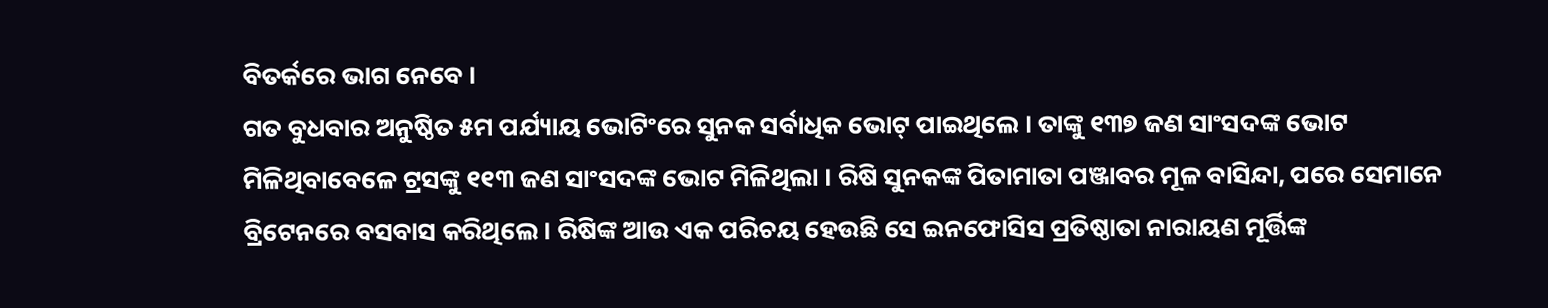ବିତର୍କରେ ଭାଗ ନେବେ ।
ଗତ ବୁଧବାର ଅନୁଷ୍ଠିତ ୫ମ ପର୍ଯ୍ୟାୟ ଭୋଟିଂରେ ସୁନକ ସର୍ବାଧିକ ଭୋଟ୍ ପାଇଥିଲେ । ତାଙ୍କୁ ୧୩୭ ଜଣ ସାଂସଦଙ୍କ ଭୋଟ ମିଳିଥିବାବେଳେ ଟ୍ରସଙ୍କୁ ୧୧୩ ଜଣ ସାଂସଦଙ୍କ ଭୋଟ ମିଳିଥିଲା । ରିଷି ସୁନକଙ୍କ ପିତାମାତା ପଞ୍ଜାବର ମୂଳ ବାସିନ୍ଦା, ପରେ ସେମାନେ ବ୍ରିଟେନରେ ବସବାସ କରିଥିଲେ । ରିଷିଙ୍କ ଆଉ ଏକ ପରିଚୟ ହେଉଛି ସେ ଇନଫୋସିସ ପ୍ରତିଷ୍ଠାତା ନାରାୟଣ ମୂର୍ତ୍ତିଙ୍କ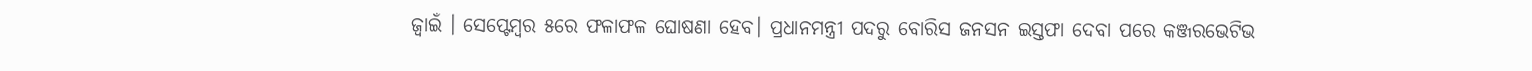ଜ୍ୱାଇଁ । ସେପ୍ଟେମ୍ବର ୫ରେ ଫଳାଫଳ ଘୋଷଣା ହେବ। ପ୍ରଧାନମନ୍ତ୍ରୀ ପଦରୁ ବୋରିସ ଜନସନ ଇସ୍ତଫା ଦେବା ପରେ କଞ୍ଜରଭେଟିଭ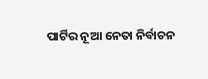ପାର୍ଟିର ନୂଆ ନେତା ନିର୍ବାଚନ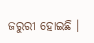ଜରୁରୀ ହୋଇଛି ।